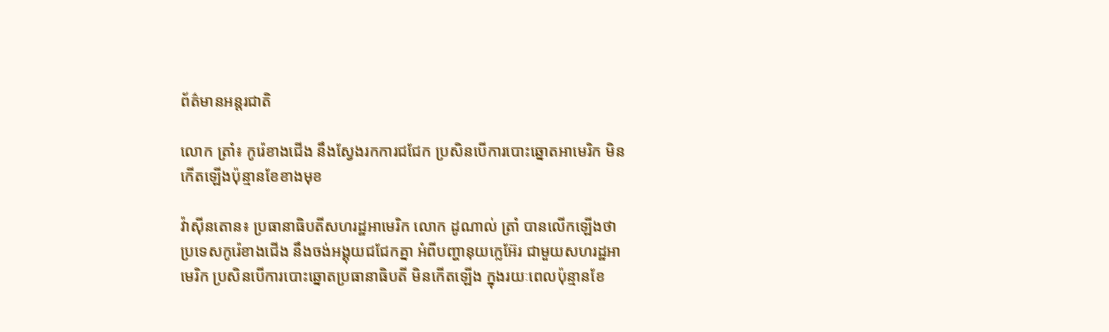ព័ត៌មានអន្តរជាតិ

លោក ត្រាំ៖ កូរ៉េខាងជើង នឹងស្វែងរកការជជែក ប្រសិនបើការបោះឆ្នោតអាមេរិក មិនកើតឡើងប៉ុន្មានខែខាងមុខ

វ៉ាស៊ីនតោន៖ ប្រធានាធិបតីសហរដ្ឋអាមេរិក លោក ដូណាល់ ត្រាំ បានលើកឡើងថា ប្រទេសកូរ៉េខាងជើង នឹងចង់អង្គុយជជែកគ្នា អំពីបញ្ហានុយក្លេអ៊ែរ ជាមួយសហរដ្ឋអាមេរិក ប្រសិនបើការបោះឆ្នោតប្រធានាធិបតី មិនកើតឡើង ក្នុងរយៈពេលប៉ុន្មានខែ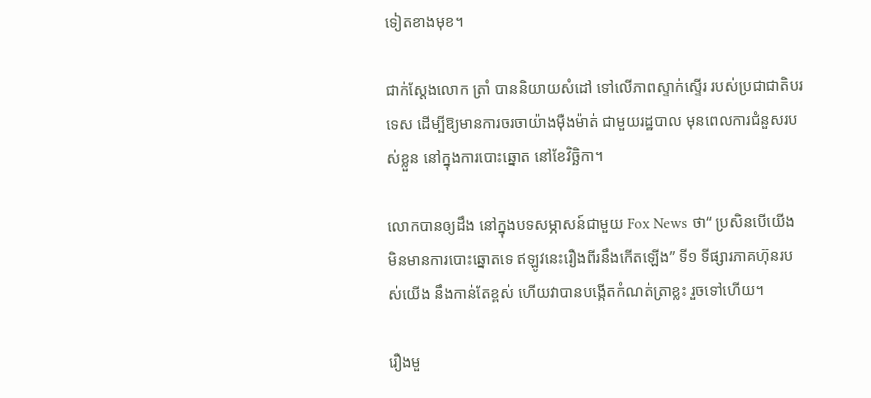ទៀតខាងមុខ។

ជាក់ស្តែងលោក ត្រាំ បាននិយាយសំដៅ ទៅលើភាពស្ទាក់ស្ទើរ របស់ប្រជាជាតិបរទេស ដើម្បីឱ្យមានការចរចាយ៉ាងម៉ឺងម៉ាត់ ជាមួយរដ្ឋបាល មុនពេលការជំនួសរបស់ខ្លួន នៅក្នុងការបោះឆ្នោត នៅខែវិច្ឆិកា។

លោកបានឲ្យដឹង នៅក្នុងបទសម្ភាសន៍ជាមួយ Fox News ថា“ ប្រសិនបើយើង មិនមានការបោះឆ្នោតទេ ឥឡូវនេះរឿងពីរនឹងកើតឡើង” ទី១ ទីផ្សារភាគហ៊ុនរបស់យើង នឹងកាន់តែខ្ពស់ ហើយវាបានបង្កើតកំណត់ត្រាខ្លះ រួចទៅហើយ។

រឿងមួ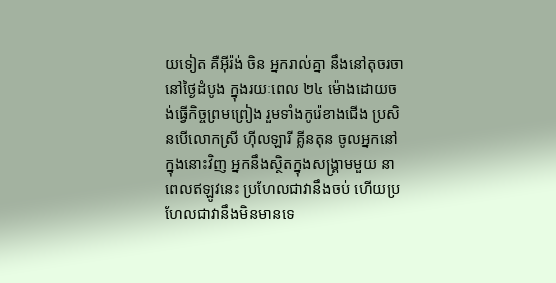យទៀត គឺអ៊ីរ៉ង់ ចិន អ្នករាល់គ្នា នឹងនៅតុចរចានៅថ្ងៃដំបូង ក្នុងរយៈពេល ២៤ ម៉ោងដោយចង់ធ្វើកិច្ចព្រមព្រៀង រួមទាំងកូរ៉េខាងជើង ប្រសិនបើលោកស្រី ហ៊ីលឡារី គ្លីនតុន ចូលអ្នកនៅក្នុងនោះវិញ អ្នកនឹងស្ថិតក្នុងសង្រ្គាមមួយ នាពេលឥឡូវនេះ ប្រហែលជាវានឹងចប់ ហើយប្រហែលជាវានឹងមិនមានទេ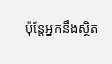ប៉ុន្តែអ្នកនឹងស្ថិត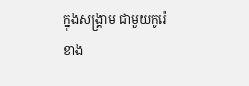ក្នុងសង្រ្គាម ជាមួយកូរ៉េខាង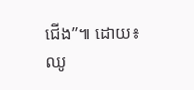ជើង”៕ ដោយ៖ ឈូ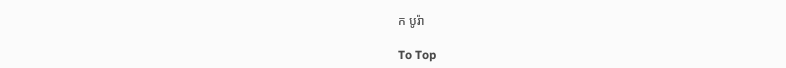ក បូរ៉ា

To Top